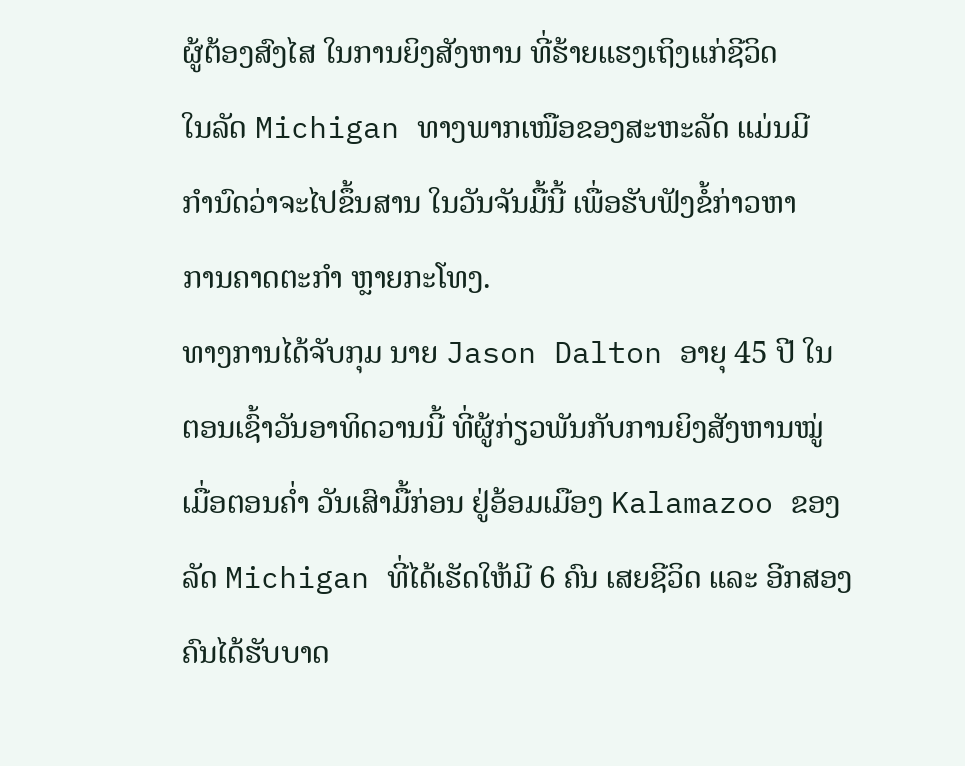ຜູ້ຕ້ອງສົງໄສ ໃນການຍິງສັງຫານ ທີ່ຮ້າຍແຮງເຖິງແກ່ຊີວິດ
ໃນລັດ Michigan ທາງພາກເໜືອຂອງສະຫະລັດ ແມ່ນມີ
ກຳນົດວ່າຈະໄປຂຶ້ນສານ ໃນວັນຈັນມື້ນີ້ ເພື່ອຮັບຟັງຂໍ້ກ່າວຫາ
ການຄາດຕະກຳ ຫຼາຍກະໂທງ.
ທາງການໄດ້ຈັບກຸມ ນາຍ Jason Dalton ອາຍຸ 45 ປີ ໃນ
ຕອນເຊົ້າວັນອາທິດວານນີ້ ທີ່ຜູ້ກ່ຽວພັນກັບການຍິງສັງຫານໝູ່
ເມື່ອຕອນຄ່ຳ ວັນເສົາມື້ກ່ອນ ຢູ່ອ້ອມເມືອງ Kalamazoo ຂອງ
ລັດ Michigan ທີ່ໄດ້ເຮັດໃຫ້ມີ 6 ຄົນ ເສຍຊີວິດ ແລະ ອີກສອງ
ຄົນໄດ້ຮັບບາດ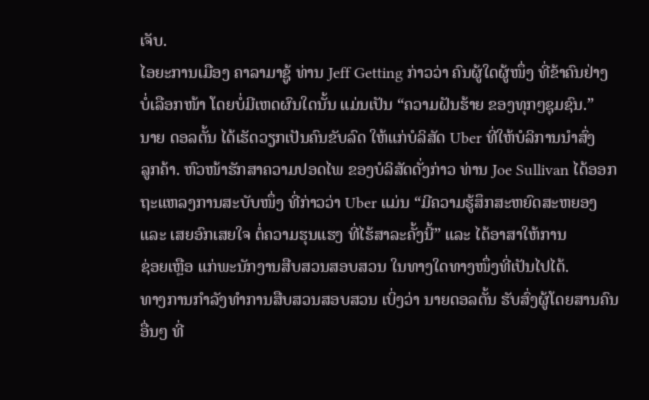ເຈັບ.
ໄອຍະການເມືອງ ຄາລາມາຊູ້ ທ່ານ Jeff Getting ກ່າວວ່າ ຄົນຜູ້ໃດຜູ້ໜຶ່ງ ທີ່ຂ້າຄົນຢ່າງ
ບໍ່ເລືອກໜ້າ ໂດຍບໍ່ມີເຫດຜົນໃດນັ້ນ ແມ່ນເປັນ “ຄວາມຝັນຮ້າຍ ຂອງທຸກໆຊຸມຊົນ.”
ນາຍ ດອລຕັ້ນ ໄດ້ເຮັດວຽກເປັນຄົນຂັບລົດ ໃຫ້ແກ່ບໍລິສັດ Uber ທີ່ໃຫ້ບໍລິການນຳສົ່ງ
ລູກຄ້າ. ຫົວໜ້າຮັກສາຄວາມປອດໄພ ຂອງບໍລິສັດດັ່ງກ່າວ ທ່ານ Joe Sullivan ໄດ້ອອກ
ຖະແຫລງການສະບັບໜຶ່ງ ທີ່ກ່າວວ່າ Uber ແມ່ນ “ມີຄວາມຮູ້ສຶກສະຫຍົດສະຫຍອງ
ແລະ ເສຍອົກເສຍໃຈ ຕໍ່ຄວາມຮຸນແຮງ ທີ່ໄຮ້ສາລະຄັ້ງນີ້” ແລະ ໄດ້ອາສາໃຫ້ການ
ຊ່ອຍເຫຼືອ ແກ່ພະນັກງານສືບສວນສອບສວນ ໃນທາງໃດທາງໜຶ່ງທີ່ເປັນໄປໄດ້.
ທາງການກຳລັງທຳການສືບສວນສອບສວນ ເບິ່ງວ່າ ນາຍດອລຕັ້ນ ຮັບສົ່ງຜູ້ໂດຍສານຄົນ
ອື່ນໆ ທີ່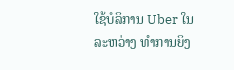ໃຊ້ບໍລິການ Uber ໃນລະຫວ່າງ ທຳການຍິງ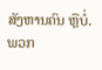ສັງຫານຄົນ ຫຼືບໍ່. ພວກ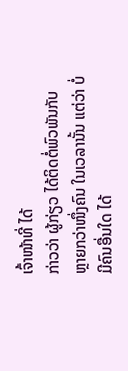ເຈົ້າໜ້າທີ່ ໄດ້
ກ່າວວ່າ ຜູ້ກ່ຽວ ໄດ້ຕິດຕໍ່ພົວພັນກັບ ຫຼາຍກວ່າໜຶ່ງຄົນ ໃນເວລານັ້ນ ແຕ່ວ່າ ບໍ່ມີຄົນອື່ນໃດ ໄດ້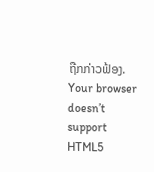ຖືກກ່າວຟ້ອງ.
Your browser doesn’t support HTML5